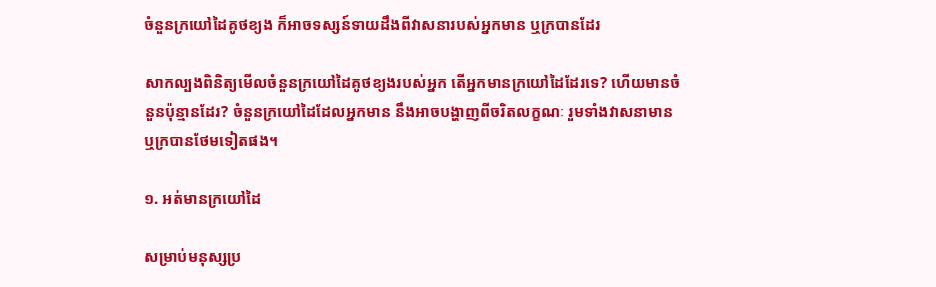ចំនួនក្រយៅដៃគូថខ្យង ក៏អាចទស្សន៍ទាយដឹងពីវាសនារបស់អ្នកមាន ឬក្របានដែរ

សាកល្បងពិនិត្យមើលចំនួនក្រយៅដៃគូថខ្យងរបស់អ្នក តើអ្នកមានក្រយៅដៃដែរទេ? ហើយមានចំនួនប៉ុន្មានដែរ? ចំនួនក្រយៅដៃដែលអ្នកមាន នឹងអាចបង្ហាញពីចរិតលក្ខណៈ រួមទាំងវាសនាមាន ឬក្របានថែមទៀតផង។

១. អត់មានក្រយៅដៃ

សម្រាប់មនុស្សប្រ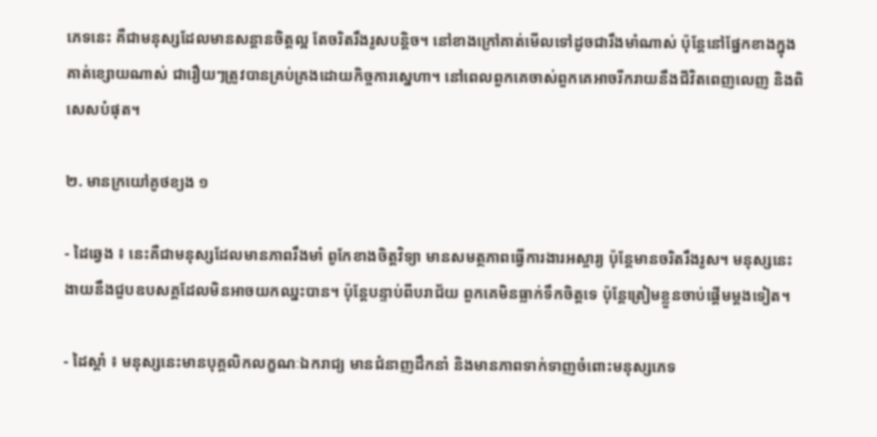ភេទនេះ គឺជាមនុស្សដែលមានសន្ដានចិត្តល្អ តែចរិតរឹងរូសបន្តិច។ នៅខាងក្រៅគាត់មើលទៅដូចជារឹងមាំណាស់ ប៉ុន្តែនៅផ្នែកខាងក្នុងគាត់ខ្សោយណាស់ ជារឿយៗត្រូវបានគ្រប់គ្រងដោយកិច្ចការស្នេហា។ នៅពេលពួកគេចាស់ពួកគេអាចរីករាយនឹងជីវិតពេញលេញ និងពិសេសបំផុត។

២. មានក្រយៅគូថខ្យង ១

- ដៃឆ្វេង ៖ នេះគឺជាមនុស្សដែលមានភាពរឹងមាំ ពូកែខាងចិត្តវិទ្យា មានសមត្ថភាពធ្វើការងារអស្ចារ្យ ប៉ុន្តែមានចរិតរឹងរូស។ មនុស្សនេះងាយនឹងជួបឧបសគ្គដែលមិនអាចយកឈ្នះបាន។ ប៉ុន្តែបន្ទាប់ពីបរាជ័យ ពួកគេមិនធ្លាក់ទឹកចិត្តទេ ប៉ុន្តែត្រៀមខ្លួនចាប់ផ្តើមម្តងទៀត។

- ដៃស្តាំ ៖ មនុស្សនេះមានបុគ្គលិកលក្ខណៈឯករាជ្យ មានជំនាញដឹកនាំ និងមានភាពទាក់ទាញចំពោះមនុស្សភេទ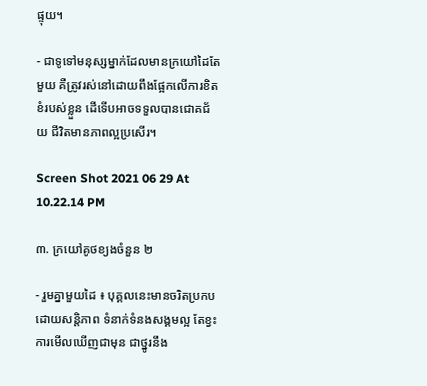ផ្ទុយ។

- ជាទូទៅមនុស្សម្នាក់ដែលមានក្រយៅដៃតែមួយ គឺត្រូវរស់នៅដោយពឹងផ្អែកលើការខិតខំរបស់ខ្លួន ដើទើបអាចទទួលបានជោគជ័យ ជីវិតមានភាពល្អប្រសើរ។

Screen Shot 2021 06 29 At 10.22.14 PM

៣. ក្រយៅគូថខ្យងចំនួន ២

- រួមគ្នាមួយដៃ ៖ បុគ្គលនេះមានចរិតប្រកបដោយសន្តិភាព ទំនាក់ទំនងសង្គមល្អ តែខ្វះការមើលឃើញជាមុន ជាថ្នូរនឹង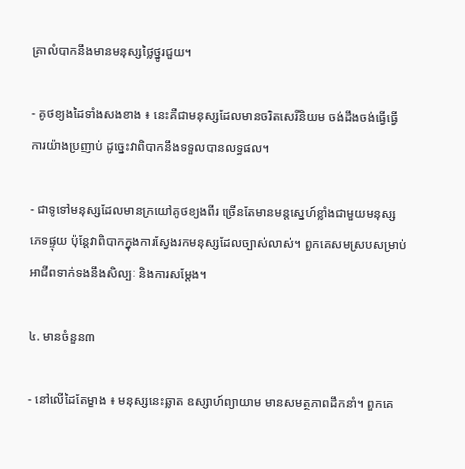គ្រាលំបាកនឹងមានមនុស្សថ្លៃថ្នូរជួយ។

- គូថខ្យងដៃទាំងសងខាង ៖ នេះគឺជាមនុស្សដែលមានចរិតសេរីនិយម ចង់ដឹងចង់ធ្វើធ្វើការយ៉ាងប្រញាប់ ដូច្នេះវាពិបាកនឹងទទួលបានលទ្ធផល។

- ជាទូទៅមនុស្សដែលមានក្រយៅគូថខ្យងពីរ ច្រើនតែមានមន្តស្នេហ៍ខ្លាំងជាមួយមនុស្សភេទផ្ទុយ ប៉ុន្តែវាពិបាកក្នុងការស្វែងរកមនុស្សដែលច្បាស់លាស់។ ពួកគេសមស្របសម្រាប់អាជីពទាក់ទងនឹងសិល្បៈ និងការសម្តែង។

៤. មានចំនួន៣

- នៅលើដៃតែម្ខាង ៖ មនុស្សនេះឆ្លាត ឧស្សាហ៍ព្យាយាម មានសមត្ថភាពដឹកនាំ។ ពួកគេ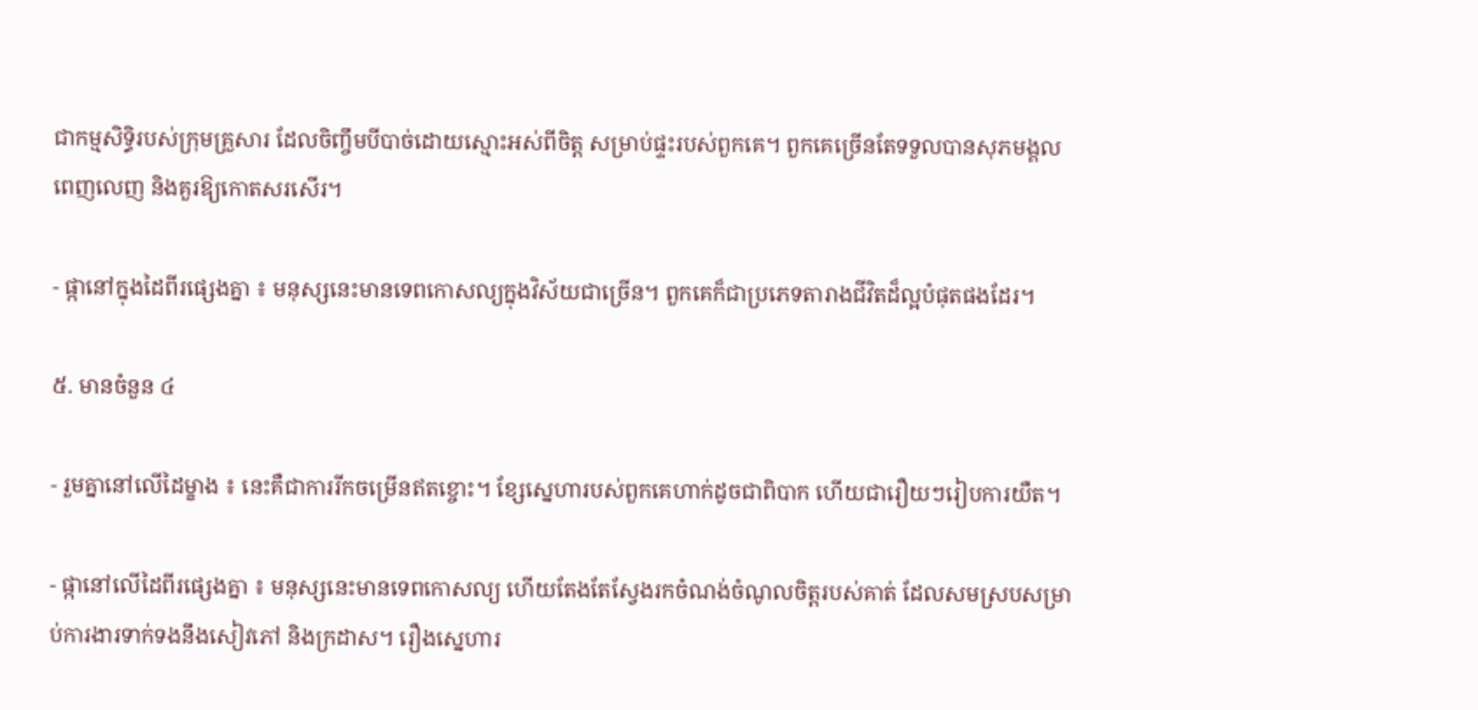ជាកម្មសិទ្ធិរបស់ក្រុមគ្រួសារ ដែលចិញ្ចឹមបីបាច់ដោយស្មោះអស់ពីចិត្ត សម្រាប់ផ្ទះរបស់ពួកគេ។ ពួកគេច្រើនតែទទួលបានសុភមង្គលពេញលេញ និងគួរឱ្យកោតសរសើរ។

- ផ្កានៅក្នុងដៃពីរផ្សេងគ្នា ៖ មនុស្សនេះមានទេពកោសល្យក្នុងវិស័យជាច្រើន។ ពួកគេក៏ជាប្រភេទតារាងជីវិតដ៏ល្អបំផុតផងដែរ។

៥. មានចំនួន ៤

- រួមគ្នានៅលើដៃម្ខាង ៖ នេះគឺជាការរីកចម្រើនឥតខ្ចោះ។ ខ្សែស្នេហារបស់ពួកគេហាក់ដូចជាពិបាក ហើយជារឿយៗរៀបការយឺត។

- ផ្កានៅលើដៃពីរផ្សេងគ្នា ៖ មនុស្សនេះមានទេពកោសល្យ ហើយតែងតែស្វែងរកចំណង់ចំណូលចិត្តរបស់គាត់ ដែលសមស្របសម្រាប់ការងារទាក់ទងនឹងសៀវភៅ និងក្រដាស។ រឿងស្នេហារ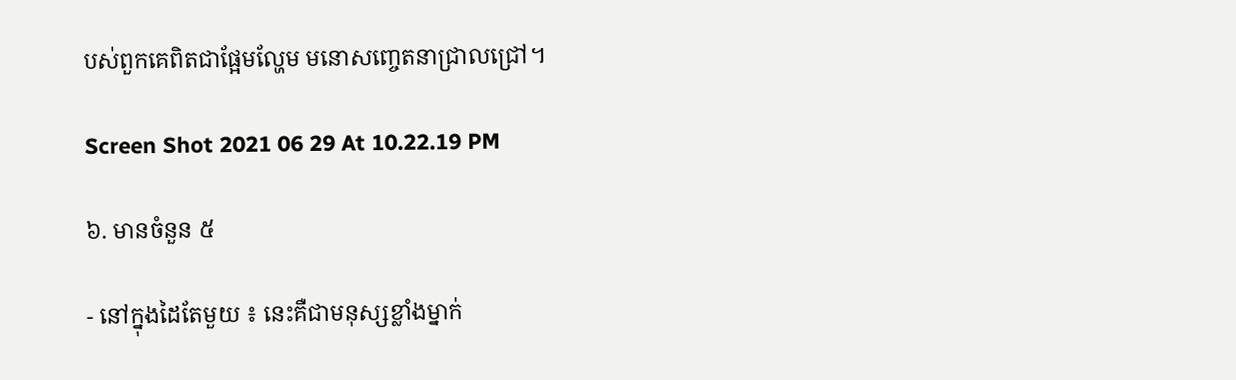បស់ពួកគេពិតជាផ្អែមល្ហែម មនោសញ្ចេតនាជ្រាលជ្រៅ។

Screen Shot 2021 06 29 At 10.22.19 PM

៦. មានចំនួន ៥

- នៅក្នុងដៃតែមួយ ៖ នេះគឺជាមនុស្សខ្លាំងម្នាក់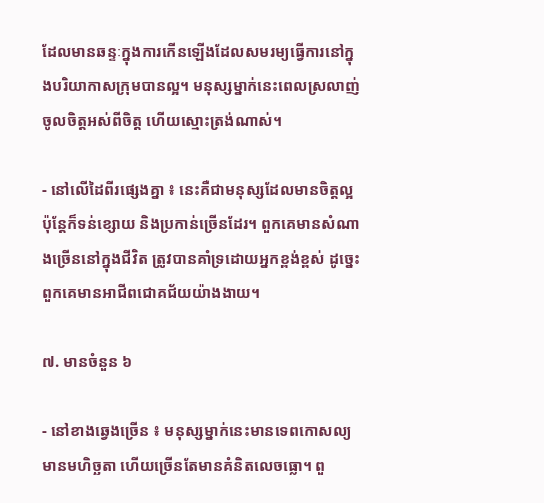ដែលមានឆន្ទៈក្នុងការកើនឡើងដែលសមរម្យធ្វើការនៅក្នុងបរិយាកាសក្រុមបានល្អ។ មនុស្សម្នាក់នេះពេលស្រលាញ់ចូលចិត្តអស់ពីចិត្ត ហើយស្មោះត្រង់ណាស់។

- នៅលើដៃពីរផ្សេងគ្នា ៖ នេះគឺជាមនុស្សដែលមានចិត្តល្អ ប៉ុន្តែក៏ទន់ខ្សោយ និងប្រកាន់ច្រើនដែរ។ ពួកគេមានសំណាងច្រើននៅក្នុងជីវិត ត្រូវបានគាំទ្រដោយអ្នកខ្ពង់ខ្ពស់ ដូច្នេះពួកគេមានអាជីពជោគជ័យយ៉ាងងាយ។

៧. មានចំនួន ៦

- នៅខាងឆ្វេងច្រើន ៖ មនុស្សម្នាក់នេះមានទេពកោសល្យ មានមហិច្ឆតា ហើយច្រើនតែមានគំនិតលេចធ្លោ។ ពួ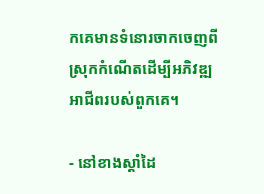កគេមានទំនោរចាកចេញពីស្រុកកំណើតដើម្បីអភិវឌ្ឍអាជីពរបស់ពួកគេ។

- នៅខាងស្តាំដៃ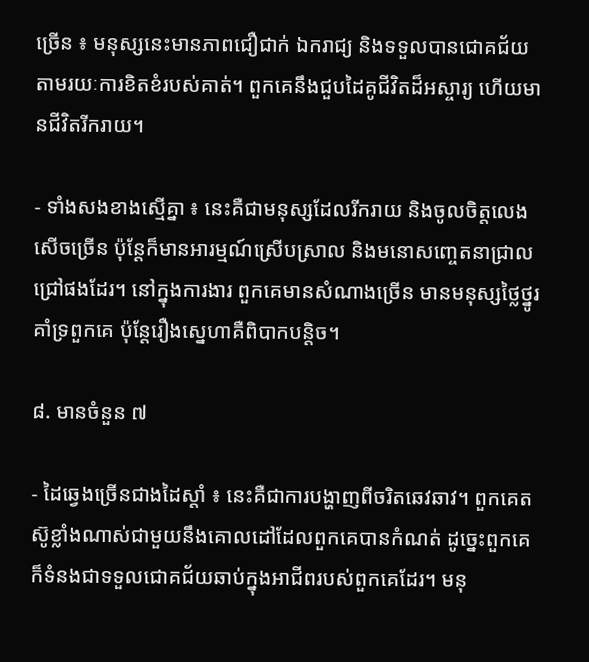ច្រើន ៖ មនុស្សនេះមានភាពជឿជាក់ ឯករាជ្យ និងទទួលបានជោគជ័យតាមរយៈការខិតខំរបស់គាត់។ ពួកគេនឹងជួបដៃគូជីវិតដ៏អស្ចារ្យ ហើយមានជីវិតរីករាយ។

- ទាំងសងខាងស្មើគ្នា ៖ នេះគឺជាមនុស្សដែលរីករាយ និងចូលចិត្តលេងសើចច្រើន ប៉ុន្តែក៏មានអារម្មណ៍ស្រើបស្រាល និងមនោសញ្ចេតនាជ្រាលជ្រៅផងដែរ។ នៅក្នុងការងារ ពួកគេមានសំណាងច្រើន មានមនុស្សថ្លៃថ្នូរគាំទ្រពួកគេ ប៉ុន្តែរឿងស្នេហាគឺពិបាកបន្តិច។

៨. មានចំនួន ៧

- ដៃឆ្វេងច្រើនជាងដៃស្តាំ ៖ នេះគឺជាការបង្ហាញពីចរិតឆេវឆាវ។ ពួកគេតស៊ូខ្លាំងណាស់ជាមួយនឹងគោលដៅដែលពួកគេបានកំណត់ ដូច្នេះពួកគេក៏ទំនងជាទទួលជោគជ័យឆាប់ក្នុងអាជីពរបស់ពួកគេដែរ។ មនុ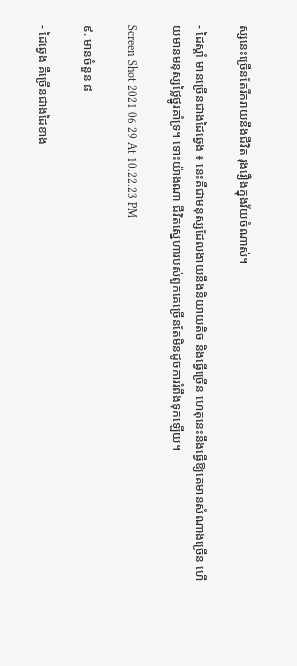ស្សនេះច្រើនតែរីករាយនឹងជីវិត រុងរឿងក្នុងវ័យចំណាស់។

- ដៃស្តាំ មានច្រើនជាងដៃឆ្វេង ៖ នេះគឺជាមនុស្សដែលងាយនឹងនិយាយតិច និងធ្វើច្រើន ហេតុនេះនឹងធ្វើឱ្យគេមានសំណាងច្រើន ហើយមានមនុស្សថ្លៃថ្នូរគាំទ្រ។ ទោះយ៉ាងណា ជីវិតស្នេហារបស់ពួកគេច្រើនតែមិនដូចការរំពឹងទុកឡើយ។

Screen Shot 2021 06 29 At 10.22.23 PM

៩. មានចំនួន ៨

- ដៃឆ្វេង គឺច្រើនជាងដៃខាង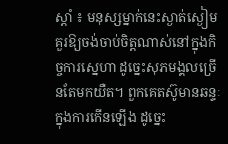ស្តាំ ៖ មនុស្សម្នាក់នេះស្ងាត់ស្ងៀម គួរឱ្យចង់ចាប់ចិត្តណាស់នៅក្នុងកិច្ចការស្នេហា ដូច្នេះសុភមង្គលច្រើនតែមកយឺត។ ពួកគេតស៊ូមានឆន្ទៈក្នុងការកើនឡើង ដូច្នេះ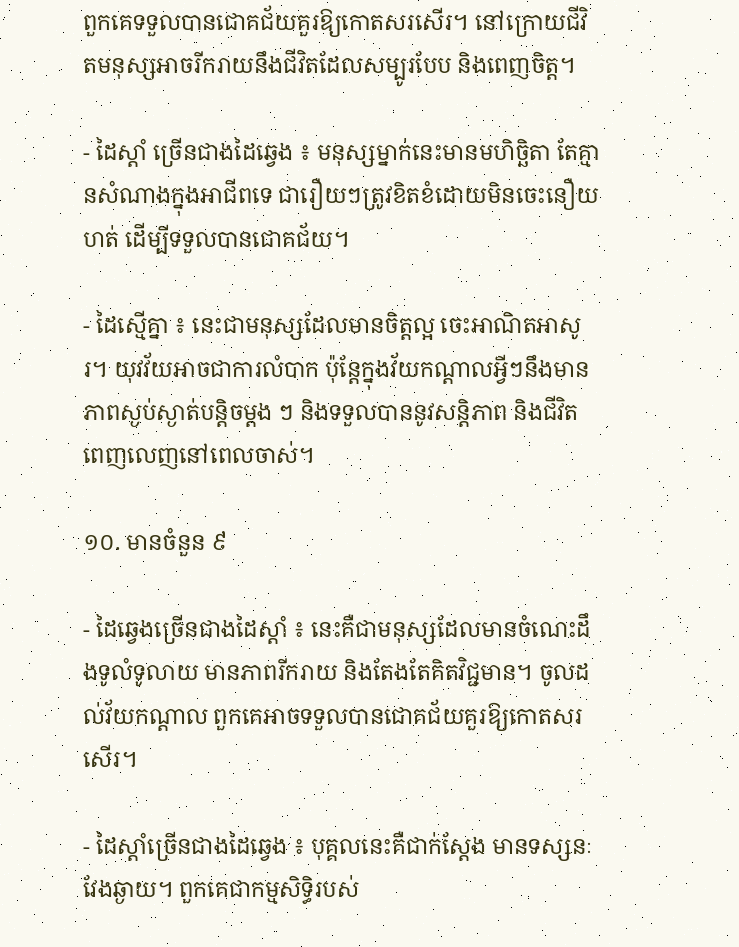ពួកគេទទួលបានជោគជ័យគួរឱ្យកោតសរសើរ។ នៅក្រោយជីវិតមនុស្សអាចរីករាយនឹងជីវិតដែលសម្បូរបែប និងពេញចិត្ត។

- ដៃស្តាំ ច្រើនជាងដៃឆ្វេង ៖ មនុស្សម្នាក់នេះមានមហិច្ឆិតា តែគ្មានសំណាងក្នុងអាជីពទេ ជារឿយៗត្រូវខិតខំដោយមិនចេះនឿយហត់ ដើម្បីទទួលបានជោគជ័យ។

- ដៃស្មើគ្នា ៖ នេះជាមនុស្សដែលមានចិត្តល្អ ចេះអាណិតអាសូរ។ យុវវ័យអាចជាការលំបាក ប៉ុន្តែក្នុងវ័យកណ្តាលអ្វីៗនឹងមានភាពស្ងប់ស្ងាត់បន្តិចម្តង ៗ និងទទួលបាននូវសន្តិភាព និងជីវិតពេញលេញនៅពេលចាស់។

១០. មានចំនួន ៩

- ដៃឆ្វេងច្រើនជាងដៃស្តាំ ៖ នេះគឺជាមនុស្សដែលមានចំណេះដឹងទូលំទូលាយ មានភាពរីករាយ និងតែងតែគិតវិជ្ជមាន។ ចូលដល់វ័យកណ្តាល ពួកគេអាចទទួលបានជោគជ័យគួរឱ្យកោតសរសើរ។

- ដៃស្តាំច្រើនជាងដៃឆ្វេង ៖ បុគ្គលនេះគឺជាក់ស្តែង មានទស្សនៈវែងឆ្ងាយ។ ពួកគេជាកម្មសិទ្ធិរបស់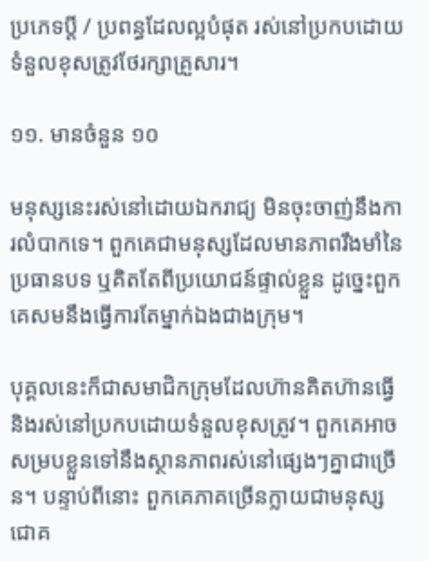ប្រភេទប្តី / ប្រពន្ធដែលល្អបំផុត រស់នៅប្រកបដោយទំនួលខុសត្រូវថែរក្សាគ្រួសារ។

១១. មានចំនួន ១០

មនុស្សនេះរស់នៅដោយឯករាជ្យ មិនចុះចាញ់នឹងការលំបាកទេ។ ពួកគេជាមនុស្សដែលមានភាពរឹងមាំនៃប្រធានបទ ឬគិតតែពីប្រយោជន៍ផ្ទាល់ខ្លួន ដូច្នេះពួកគេសមនឹងធ្វើការតែម្នាក់ឯងជាងក្រុម។

បុគ្គលនេះក៏ជាសមាជិកក្រុមដែលហ៊ានគិតហ៊ានធ្វើ និងរស់នៅប្រកបដោយទំនួលខុសត្រូវ។ ពួកគេអាចសម្របខ្លួនទៅនឹងស្ថានភាពរស់នៅផ្សេងៗគ្នាជាច្រើន។ បន្ទាប់ពីនោះ ពួកគេភាគច្រើនក្លាយជាមនុស្សជោគ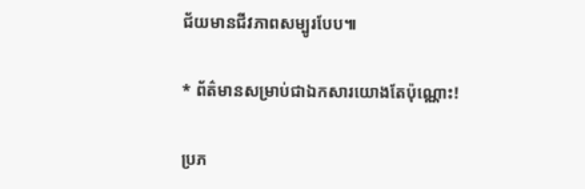ជ័យមានជីវភាពសម្បូរបែប៕

* ព័ត៌មានសម្រាប់ជាឯកសារយោងតែប៉ុណ្ណោះ!

ប្រភ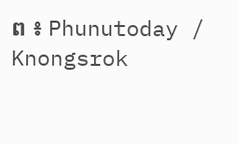ព ៖ Phunutoday / Knongsrok